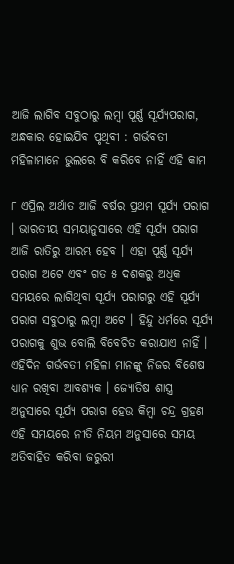ଆଜି ଲାଗିବ ସବୁଠାରୁ ଲମ୍ବା ପୂର୍ଣ୍ଣ ସୂର୍ଯ୍ୟପରାଗ, ଅନ୍ଧକାର ହୋଇଯିବ ପୃଥିବୀ : ଗର୍ଭବତୀ ମହିଳାମାନେ ଭୁଲରେ ବି କରିବେ ନାହିଁ ଏହି କାମ

୮ ଏପ୍ରିଲ ଅର୍ଥାତ ଆଜି ବର୍ଷର ପ୍ରଥମ ସୂର୍ଯ୍ୟ ପରାଗ । ଭାରତୀୟ ସମୟାନୁସାରେ ଏହି ସୂର୍ଯ୍ୟ ପରାଗ ଆଜି ରାତିରୁ ଆରମ୍ଭ ହେବ । ଏହା ପୂର୍ଣ୍ଣ ସୂର୍ଯ୍ୟ ପରାଗ ଅଟେ ଏବଂ ଗତ ୫ ଦଶକରୁ ଅଧିକ ସମୟରେ ଲାଗିଥିବା ସୂର୍ଯ୍ୟ ପରାଗରୁ ଏହି ସୂର୍ଯ୍ୟ ପରାଗ ସବୁଠାରୁ ଲମ୍ବା ଅଟେ । ହିନ୍ଦୁ ଧର୍ମରେ ସୂର୍ଯ୍ୟ ପରାଗକୁ ଶୁଭ ବୋଲି ବିବେଚିତ କରାଯାଏ ନାହିଁ । ଏହିଦିନ ଗର୍ଭବତୀ ମହିଳା ମାନଙ୍କୁ ନିଜର ବିଶେଷ ଧ୍ୟାନ ରଖିବା ଆବଶ୍ୟକ । ଜ୍ୟୋତିଷ ଶାସ୍ତ୍ର ଅନୁସାରେ ସୂର୍ଯ୍ୟ ପରାଗ ହେଉ କିମ୍ବା ଚନ୍ଦ୍ର ଗ୍ରହଣ ଏହି ସମୟରେ ନୀତି ନିୟମ ଅନୁସାରେ ସମୟ ଅତିବାହିତ କରିବା ଜରୁରୀ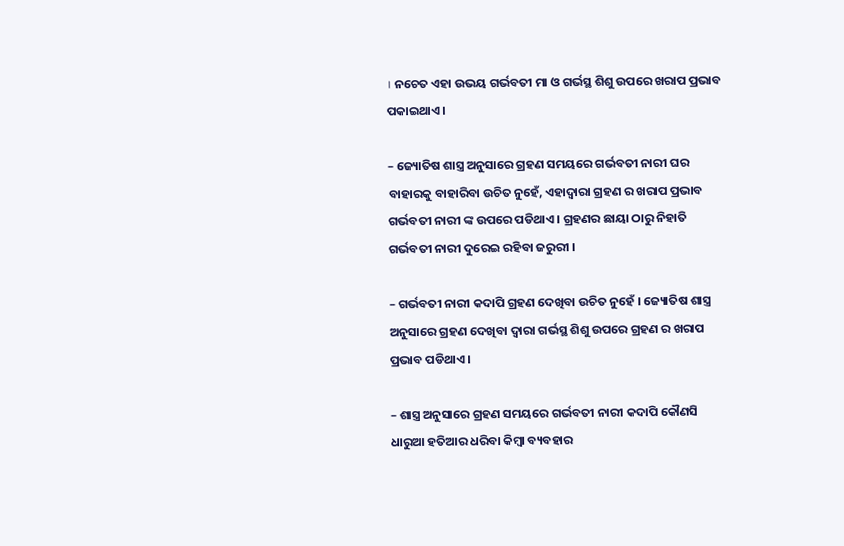। ନଚେତ ଏହା ଉଭୟ ଗର୍ଭବତୀ ମା ଓ ଗର୍ଭସ୍ଥ ଶିଶୁ ଉପରେ ଖରାପ ପ୍ରଭାବ ପକାଇଥାଏ ।

– ଜ୍ୟୋତିଷ ଶାସ୍ତ୍ର ଅନୁସାରେ ଗ୍ରହଣ ସମୟରେ ଗର୍ଭବତୀ ନାରୀ ଘର ବାହାରକୁ ବାହାରିବା ଉଚିତ ନୁହେଁ, ଏହାଦ୍ୱାରା ଗ୍ରହଣ ର ଖରାପ ପ୍ରଭାବ ଗର୍ଭବତୀ ନାରୀ ଙ୍କ ଉପରେ ପଡିଥାଏ । ଗ୍ରହଣର ଛାୟା ଠାରୁ ନିହାତି ଗର୍ଭବତୀ ନାରୀ ଦୁରେଇ ରହିବା ଜରୁରୀ ।

– ଗର୍ଭବତୀ ନାରୀ କଦାପି ଗ୍ରହଣ ଦେଖିବା ଉଚିତ ନୁହେଁ । ଜ୍ୟୋତିଷ ଶାସ୍ତ୍ର ଅନୁସାରେ ଗ୍ରହଣ ଦେଖିବା ଦ୍ୱାରା ଗର୍ଭସ୍ଥ ଶିଶୁ ଉପରେ ଗ୍ରହଣ ର ଖରାପ ପ୍ରଭାବ ପଡିଥାଏ ।

– ଶାସ୍ତ୍ର ଅନୁସାରେ ଗ୍ରହଣ ସମୟରେ ଗର୍ଭବତୀ ନାରୀ କଦାପି କୌଣସି ଧାରୁଆ ହତିଆର ଧରିବା କିମ୍ବା ବ୍ୟବହାର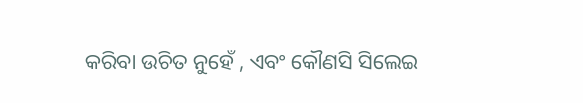କରିବା ଉଚିତ ନୁହେଁ , ଏବଂ କୌଣସି ସିଲେଇ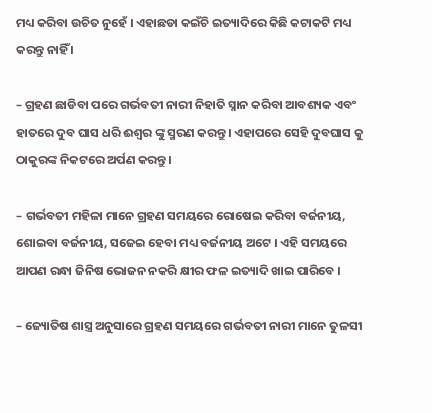ମଧ୍ୟ କରିବା ଉଚିତ ନୁହେଁ । ଏହାଛଡା କଇଁଚି ଇତ୍ୟାଦିରେ କିଛି କଟାକଟି ମଧ୍ୟ କରନ୍ତୁ ନାହିଁ ।

– ଗ୍ରହଣ ଛାଡିବା ପରେ ଗର୍ଭବତୀ ନାରୀ ନିହାତି ସ୍ନାନ କରିବା ଆବଶ୍ୟକ ଏବଂ ହାତରେ ଦୁବ ଘାସ ଧରି ଈଶ୍ୱର ଙ୍କୁ ସ୍ମରଣ କରନ୍ତୁ । ଏହାପରେ ସେହି ଦୁବଘାସ କୁ ଠାକୁରଙ୍କ ନିକଟରେ ଅର୍ପଣ କରନ୍ତୁ ।

– ଗର୍ଭବତୀ ମହିଳା ମାନେ ଗ୍ରହଣ ସମୟରେ ରୋଷେଇ କରିବା ବର୍ଜନୀୟ, ଶୋଇବା ବର୍ଜନୀୟ, ସଜେଇ ହେବା ମଧ୍ୟ ବର୍ଜନୀୟ ଅଟେ । ଏହି ସମୟରେ ଆପଣ ରନ୍ଧା ଜିନିଷ ଭୋଜନ ନକରି କ୍ଷୀର ଫଳ ଇତ୍ୟାଦି ଖାଇ ପାରିବେ ।

– ଜ୍ୟୋତିଷ ଶାସ୍ତ୍ର ଅନୁସାରେ ଗ୍ରହଣ ସମୟରେ ଗର୍ଭବତୀ ନାରୀ ମାନେ ତୁଳସୀ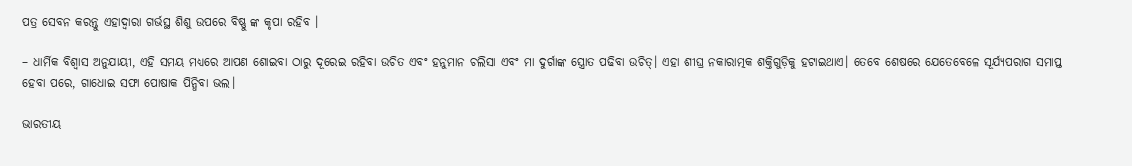ପତ୍ର ସେବନ କରନ୍ତୁ ଏହାଦ୍ୱାରା ଗର୍ଭସ୍ଥ ଶିଶୁ ଉପରେ ବିଷ୍ଣୁ ଙ୍କ କୃପା ରହିବ ।

– ଧାର୍ମିକ ବିଶ୍ୱାସ ଅନୁଯାୟୀ, ଏହି ସମୟ ମଧ୍ୟରେ ଆପଣ ଶୋଇବା ଠାରୁ ଦୂରେଇ ରହିବା ଉଚିତ ଏବଂ ହନୁମାନ ଚଲିସା ଏବଂ ମା ଦୁର୍ଗାଙ୍କ ସ୍ତ୍ରୋତ ପଢିବା ଉଚିତ୍। ଏହା ଶୀଘ୍ର ନକାରାତ୍ମକ ଶକ୍ତିଗୁଡ଼ିକୁ ହଟାଇଥାଏ। ତେବେ ଶେଷରେ ଯେତେବେଳେ ସୂର୍ଯ୍ୟପରାଗ ସମାପ୍ତ ହେବା ପରେ, ଗାଧୋଇ ସଫା ପୋଷାକ ପିନ୍ଧିବା ଭଲ।

ଭାରତୀୟ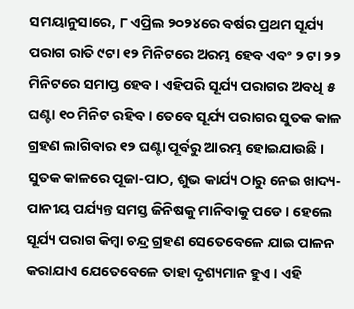ସମୟାନୁସାରେ, ୮ ଏପ୍ରିଲ ୨୦୨୪ରେ ବର୍ଷର ପ୍ରଥମ ସୂର୍ଯ୍ୟ ପରାଗ ରାତି ୯ଟା ୧୨ ମିନିଟରେ ଅରମ୍ଭ ହେବ ଏବଂ ୨ ଟା ୨୨ ମିନିଟରେ ସମାପ୍ତ ହେବ । ଏହିପରି ସୂର୍ଯ୍ୟ ପରାଗର ଅବଧି ୫ ଘଣ୍ଟା ୧୦ ମିନିଟ ରହିବ । ତେବେ ସୂର୍ଯ୍ୟ ପରାଗର ସୁତକ କାଳ ଗ୍ରହଣ ଲାଗିବାର ୧୨ ଘଣ୍ଟା ପୂର୍ବରୁ ଆରମ୍ଭ ହୋଇଯାଉଛି । ସୁତକ କାଳରେ ପୂଜା-ପାଠ, ଶୁଭ କାର୍ଯ୍ୟ ଠାରୁ ନେଇ ଖାଦ୍ୟ-ପାନୀୟ ପର୍ଯ୍ୟନ୍ତ ସମସ୍ତ ଜିନିଷକୁ ମାନିବାକୁ ପଡେ । ହେଲେ ସୂର୍ଯ୍ୟ ପରାଗ କିମ୍ବା ଚନ୍ଦ୍ର ଗ୍ରହଣ ସେତେବେଳେ ଯାଇ ପାଳନ କରାଯାଏ ଯେତେବେଳେ ତାହା ଦୃଶ୍ୟମାନ ହୁଏ । ଏହି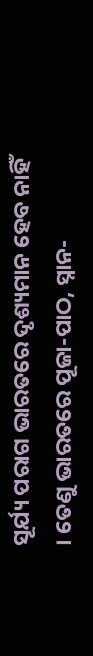ସୂର୍ଯ୍ୟ ପରାଗ ଭାରତରେ ଦୃଶ୍ୟମାନ ହେବ ନାହିଁ । ତେଣୁ ଭାରତରେ ପୂଜା-ପାଠ, ସ୍ନାନ-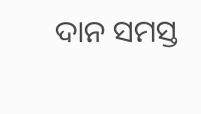ଦାନ ସମସ୍ତ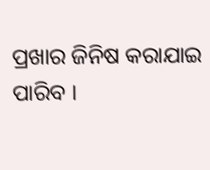ପ୍ରଖାର ଜିନିଷ କରାଯାଇ ପାରିବ ।